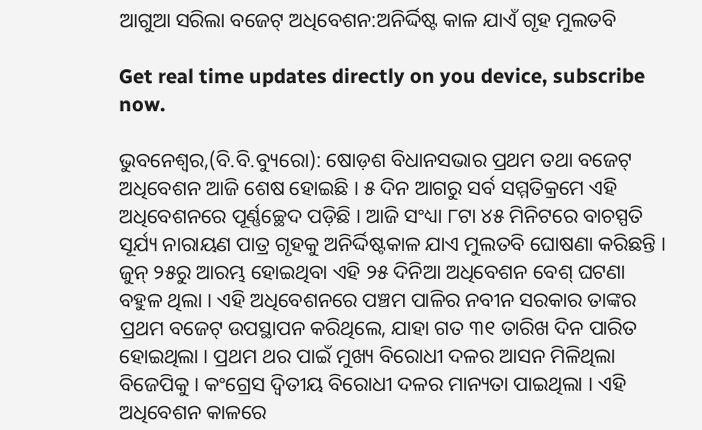ଆଗୁଆ ସରିଲା ବଜେଟ୍ ଅଧିବେଶନ:ଅନିର୍ଦ୍ଦିଷ୍ଟ କାଳ ଯାଏଁ ଗୃହ ମୁଲତବି

Get real time updates directly on you device, subscribe now.

ଭୁବନେଶ୍ୱର,(ବି.ବି.ବ୍ୟୁରୋ): ଷୋଡ଼ଶ ବିଧାନସଭାର ପ୍ରଥମ ତଥା ବଜେଟ୍ ଅଧିବେଶନ ଆଜି ଶେଷ ହୋଇଛି । ୫ ଦିନ ଆଗରୁ ସର୍ବ ସମ୍ମତିକ୍ରମେ ଏହି ଅଧିବେଶନରେ ପୂର୍ଣ୍ଣଚ୍ଛେଦ ପଡ଼ିଛି । ଆଜି ସଂଧ୍ୟା ୮ଟା ୪୫ ମିନିଟରେ ବାଚସ୍ପତି ସୂର୍ଯ୍ୟ ନାରାୟଣ ପାତ୍ର ଗୃହକୁ ଅନିର୍ଦ୍ଦିଷ୍ଟକାଳ ଯାଏ ମୁଲତବି ଘୋଷଣା କରିଛନ୍ତି ।
ଜୁନ୍ ୨୫ରୁ ଆରମ୍ଭ ହୋଇଥିବା ଏହି ୨୫ ଦିନିଆ ଅଧିବେଶନ ବେଶ୍ ଘଟଣା ବହୁଳ ଥିଲା । ଏହି ଅଧିବେଶନରେ ପଞ୍ଚମ ପାଳିର ନବୀନ ସରକାର ତାଙ୍କର ପ୍ରଥମ ବଜେଟ୍ ଉପସ୍ଥାପନ କରିଥିଲେ, ଯାହା ଗତ ୩୧ ତାରିଖ ଦିନ ପାରିତ ହୋଇଥିଲା । ପ୍ରଥମ ଥର ପାଇଁ ମୁଖ୍ୟ ବିରୋଧୀ ଦଳର ଆସନ ମିଳିଥିଲା ବିଜେପିକୁ । କଂଗ୍ରେସ ଦ୍ୱିତୀୟ ବିରୋଧୀ ଦଳର ମାନ୍ୟତା ପାଇଥିଲା । ଏହି ଅଧିବେଶନ କାଳରେ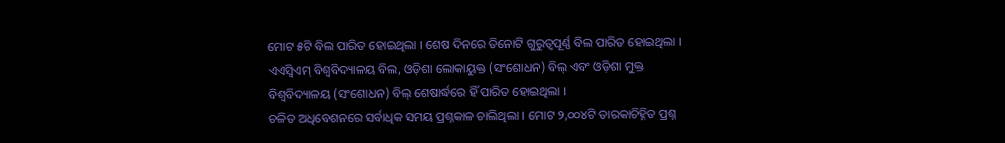ମୋଟ ୫ଟି ବିଲ ପାରିତ ହୋଇଥିଲା । ଶେଷ ଦିନରେ ତିନୋଟି ଗୁରୁତ୍ୱପୂର୍ଣ୍ଣ ବିଲ ପାରିତ ହୋଇଥିଲା । ଏଏସ୍ବିଏମ୍ ବିଶ୍ୱବିଦ୍ୟାଳୟ ବିଲ, ଓଡ଼ିଶା ଲୋକାୟୁକ୍ତ (ସଂଶୋଧନ) ବିଲ୍ ଏବଂ ଓଡ଼ିଶା ମୁକ୍ତ ବିଶ୍ୱବିଦ୍ୟାଳୟ (ସଂଶୋଧନ) ବିଲ୍ ଶେଷାର୍ଦ୍ଧରେ ହିଁ ପାରିତ ହୋଇଥିଲା ।
ଚଳିତ ଅଧିବେଶନରେ ସର୍ବାଧିକ ସମୟ ପ୍ରଶ୍ନକାଳ ଚାଲିଥିଲା । ମୋଟ ୨,୦୦୪ଟି ତାରକାଚିହ୍ନିତ ପ୍ରଶ୍ନ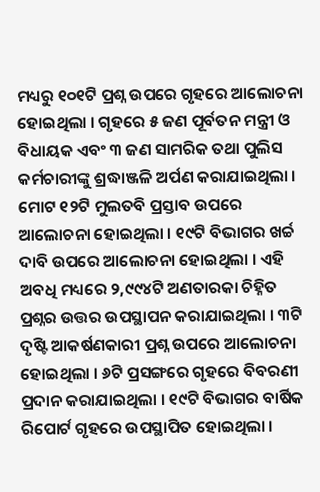ମଧ୍ୟରୁ ୧୦୧ଟି ପ୍ରଶ୍ନ ଉପରେ ଗୃହରେ ଆଲୋଚନା ହୋଇଥିଲା । ଗୃହରେ ୫ ଜଣ ପୂର୍ବତନ ମନ୍ତ୍ରୀ ଓ ବିଧାୟକ ଏବଂ ୩ ଜଣ ସାମରିକ ତଥା ପୁଲିସ କର୍ମଚାରୀଙ୍କୁ ଶ୍ରଦ୍ଧାଞ୍ଜଳି ଅର୍ପଣ କରାଯାଇଥିଲା । ମୋଟ ୧୨ଟି ମୁଲତବି ପ୍ରସ୍ତାବ ଉପରେ ଆଲୋଚନା ହୋଇଥିଲା । ୧୯ଟି ବିଭାଗର ଖର୍ଚ୍ଚ ଦାବି ଉପରେ ଆଲୋଚନା ହୋଇଥିଲା । ଏହି ଅବଧି ମଧ୍ୟରେ ୨,୯୯୪ଟି ଅଣତାରକା ଚିହ୍ନିତ ପ୍ରଶ୍ନର ଉତ୍ତର ଉପସ୍ଥାପନ କରାଯାଇଥିଲା । ୩ଟି ଦୃଷ୍ଟି ଆକର୍ଷଣକାରୀ ପ୍ରଶ୍ନ ଉପରେ ଆଲୋଚନା ହୋଇଥିଲା । ୬ଟି ପ୍ରସଙ୍ଗରେ ଗୃହରେ ବିବରଣୀ ପ୍ରଦାନ କରାଯାଇଥିଲା । ୧୯ଟି ବିଭାଗର ବାର୍ଷିକ ରିପୋର୍ଟ ଗୃହରେ ଉପସ୍ଥାପିତ ହୋଇଥିଲା ।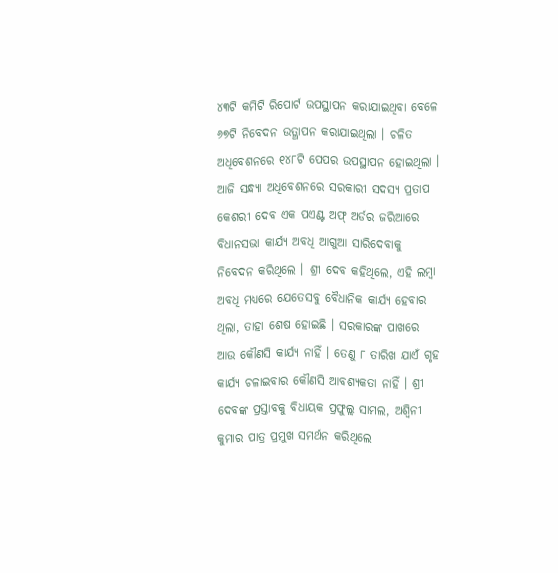୪୩ଟି କମିଟି ରିପୋର୍ଟ ଉପସ୍ଥାପନ କରାଯାଇଥିବା ବେଳେ ୬୭ଟି ନିବେଦନ ଉତ୍ଥାପନ କରାଯାଇଥିଲା । ଚଳିତ ଅଧିବେଶନରେ ୧୪୮ଟି ପେପର ଉପସ୍ଥାପନ ହୋଇଥିଲା ।
ଆଜି ସନ୍ଧ୍ୟା ଅଧିବେଶନରେ ସରକାରୀ ସଦସ୍ୟ ପ୍ରତାପ କେଶରୀ ଦେବ ଏକ ପଏଣ୍ଟ ଅଫ୍ ଅର୍ଡର ଜରିଆରେ ବିଧାନସଭା କାର୍ଯ୍ୟ ଅବଧି ଆଗୁଆ ସାରିଦେବାକୁ ନିବେଦନ କରିଥିଲେ । ଶ୍ରୀ ଦେବ କହିଥିଲେ, ଏହି ଲମ୍ବା ଅବଧି ମଧ୍ୟରେ ଯେତେସବୁ ବୈଧାନିକ କାର୍ଯ୍ୟ ହେବାର ଥିଲା, ତାହା ଶେଷ ହୋଇଛି । ସରକାରଙ୍କ ପାଖରେ ଆଉ କୌଣସି କାର୍ଯ୍ୟ ନାହିଁ । ତେଣୁ ୮ ତାରିଖ ଯାଏଁ ଗୃହ କାର୍ଯ୍ୟ ଚଳାଇବାର କୌଣସି ଆବଶ୍ୟକତା ନାହିଁ । ଶ୍ରୀ ଦେବଙ୍କ ପ୍ରସ୍ତାବକୁ ବିଧାୟକ ପ୍ରଫୁଲ୍ଲ ସାମଲ, ଅଶ୍ୱିନୀ କୁମାର ପାତ୍ର ପ୍ରମୁଖ ସମର୍ଥନ କରିଥିଲେ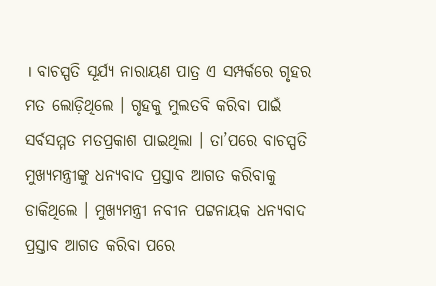। ବାଚସ୍ପତି ସୂର୍ଯ୍ୟ ନାରାୟଣ ପାତ୍ର ଏ ସମ୍ପର୍କରେ ଗୃହର ମତ ଲୋଡ଼ିଥିଲେ । ଗୃହକୁ ମୁଲତବି କରିବା ପାଇଁ ସର୍ବସମ୍ମତ ମତପ୍ରକାଶ ପାଇଥିଲା । ତା’ପରେ ବାଚସ୍ପତି ମୁଖ୍ୟମନ୍ତ୍ରୀଙ୍କୁ ଧନ୍ୟବାଦ ପ୍ରସ୍ତାବ ଆଗତ କରିବାକୁ ଡାକିଥିଲେ । ମୁଖ୍ୟମନ୍ତ୍ରୀ ନବୀନ ପଟ୍ଟନାୟକ ଧନ୍ୟବାଦ ପ୍ରସ୍ତାବ ଆଗତ କରିବା ପରେ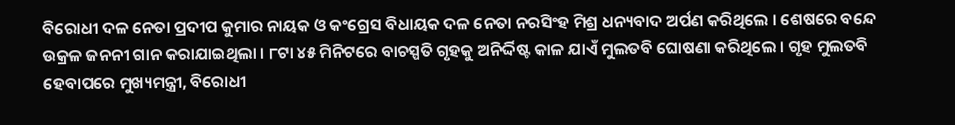ବିରୋଧୀ ଦଳ ନେତା ପ୍ରଦୀପ କୁମାର ନାୟକ ଓ କଂଗ୍ରେସ ବିଧାୟକ ଦଳ ନେତା ନରସିଂହ ମିଶ୍ର ଧନ୍ୟବାଦ ଅର୍ପଣ କରିଥିଲେ । ଶେଷରେ ବନ୍ଦେ ଉକ୍ରଳ ଜନନୀ ଗାନ କରାଯାଇଥିଲା । ୮ଟା ୪୫ ମିନିଟରେ ବାଚସ୍ପତି ଗୃହକୁ ଅନିର୍ଦ୍ଦିଷ୍ଟ କାଳ ଯାଏଁ ମୁଲତବି ଘୋଷଣା କରିଥିଲେ । ଗୃହ ମୁଲତବି ହେବାପରେ ମୁଖ୍ୟମନ୍ତ୍ରୀ, ବିରୋଧୀ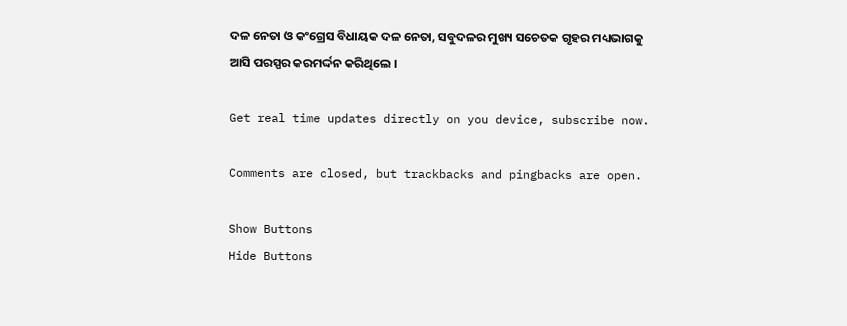ଦଳ ନେତା ଓ କଂଗ୍ରେସ ବିଧାୟକ ଦଳ ନେତା, ସବୁଦଳର ମୁଖ୍ୟ ସଚେତକ ଗୃହର ମଧ୍ୟଭାଗକୁ ଆସି ପରସ୍ପର କରମର୍ଦ୍ଦନ କରିଥିଲେ ।

Get real time updates directly on you device, subscribe now.

Comments are closed, but trackbacks and pingbacks are open.

Show Buttons
Hide Buttons